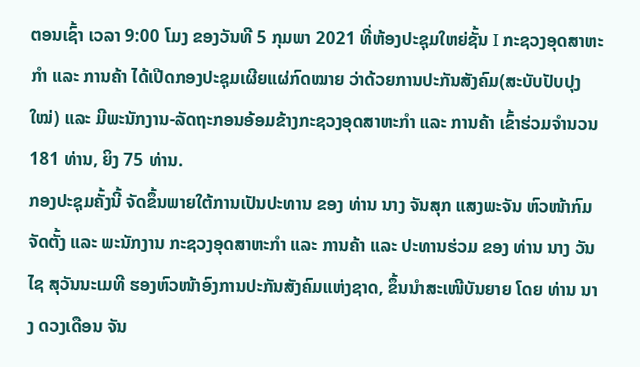ຕອນເຊົ້າ ເວລາ 9:00 ໂມງ ຂອງວັນທີ 5 ກຸມພາ 2021 ທີ່ຫ້ອງປະຊຸມໃຫຍ່ຊັ້ນ I ກະຊວງອຸດສາຫະກໍາ ແລະ ການຄ້າ ໄດ້ເປີດກອງປະຊຸມເຜີຍແຜ່ກົດໝາຍ ວ່າດ້ວຍການປະກັນສັງຄົມ(ສະບັບປັບປຸງໃໝ່) ແລະ ມີພະນັກງານ-ລັດຖະກອນອ້ອມຂ້າງກະຊວງອຸດສາຫະກໍາ ແລະ ການຄ້າ ເຂົ້າຮ່ວມຈໍານວນ 181 ທ່ານ, ຍິງ 75 ທ່ານ.
ກອງປະຊຸມຄັ້ງນີ້ ຈັດຂຶ້ນພາຍໃຕ້ການເປັນປະທານ ຂອງ ທ່ານ ນາງ ຈັນສຸກ ແສງພະຈັນ ຫົວໜ້າກົມຈັດຕັ້ງ ແລະ ພະນັກງານ ກະຊວງອຸດສາຫະກຳ ແລະ ການຄ້າ ແລະ ປະທານຮ່ວມ ຂອງ ທ່ານ ນາງ ວັນໄຊ ສຸວັນນະເມທີ ຮອງຫົວໜ້າອົງການປະກັນສັງຄົມແຫ່ງຊາດ, ຂຶ້ນນຳສະເໜີບັນຍາຍ ໂດຍ ທ່ານ ນາງ ດວງເດືອນ ຈັນ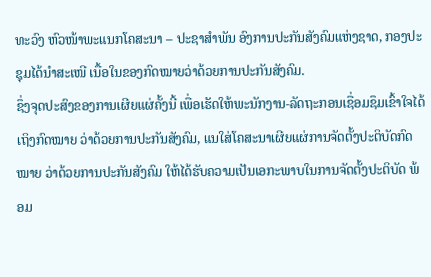ທະວົງ ຫົວໜ້າພະແນກໂຄສະນາ – ປະຊາສໍາພັນ ອົງການປະກັນສັງຄົມແຫ່ງຊາດ, ກອງປະຊຸມໄດ້ນຳສະເໜີ ເນື້ອໃນຂອງກົດໝາຍວ່າດ້ວຍການປະກັນສັງຄົມ.
ຊຶ່ງຈຸດປະສົງຂອງການເຜີຍແຜ່ຄັ້ງນີ້ ເພື່ອເຮັດໃຫ້ພະນັກງານ-ລັດຖະກອນເຊື່ອມຊຶມເຂົ້າໃຈໄດ້ເຖິງກົດໝາຍ ວ່າດ້ວຍການປະກັນສັງຄົມ, ແນໃສ່ໂຄສະນາເຜີຍແຜ່ການຈັດຕັ້ງປະຕິບັດກົດໝາຍ ວ່າດ້ວຍການປະກັນສັງຄົມ ໃຫ້ໄດ້ຮັບຄວາມເປັນເອກະພາບໃນການຈັດຕັ້ງປະຕິບັດ ພ້ອມ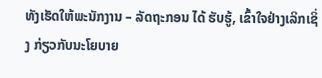ທັງເຮັດໃຫ້ພະນັກງານ – ລັດຖະກອນ ໄດ້ ຮັບຮູ້, ເຂົ້າໃຈຢ່າງເລິກເຊິ່ງ ກ່ຽວກັບນະໂຍບາຍ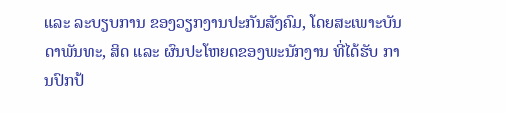ແລະ ລະບຽບການ ຂອງວຽກງານປະກັນສັງຄົມ, ໂດຍສະເພາະບັນດາພັນທະ, ສິດ ແລະ ຜົນປະໂຫຍດຂອງພະນັກງານ ທີ່ໄດ້ຮັບ ການປົກປ້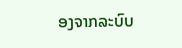ອງຈາກລະບົບ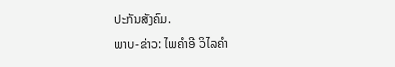ປະກັນສັງຄົມ.
ພາບ-ຂ່າວ: ໄພຄຳອີ ວິໄລຄຳ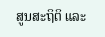ສູນສະຖິຕິ ແລະ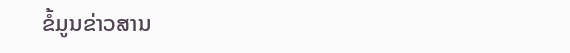ຂໍ້ມູນຂ່າວສານ